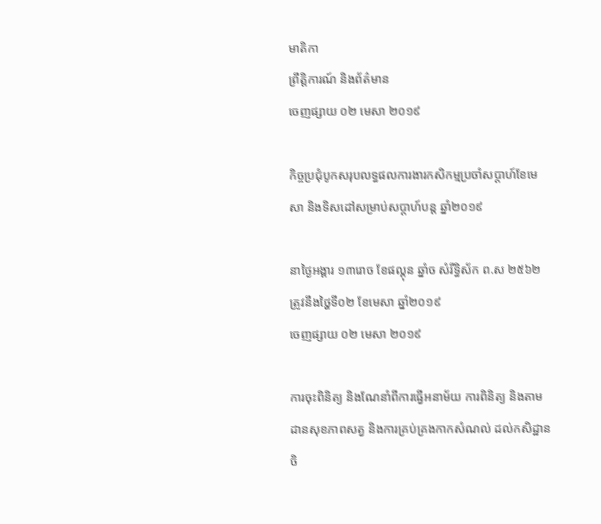មាតិកា
ព្រឹត្តិការណ៍ និងព័ត៌មាន
ចេញផ្សាយ ០២ មេសា ២០១៩

កិច្ចប្រជុំបូកសរុបលទ្ធផលការងារកសិកម្មប្រចាំសប្តាហ៍ខែមេសា និងទិសដៅសម្រាប់សប្តាហ៍បន្ត ឆ្នាំ២០១៩

នាថ្ងៃអង្គារ ១៣រោច ខែផល្គុន ឆ្នាំច សំរឹទ្ធិស័ក ព.ស ២៥៦២ ត្រូវនឹងថ្ហៃទី០២ ខែមេសា ឆ្នាំ២០១៩
ចេញផ្សាយ ០២ មេសា ២០១៩

ការចុះពិនិត្យ និងណែនាំពីការធ្វើអនាម័យ ការពិនិត្យ និងតាមដានសុខភាពសត្វ និងការគ្រប់គ្រងកាកសំណល់ ដល់កសិដ្ឋានចិ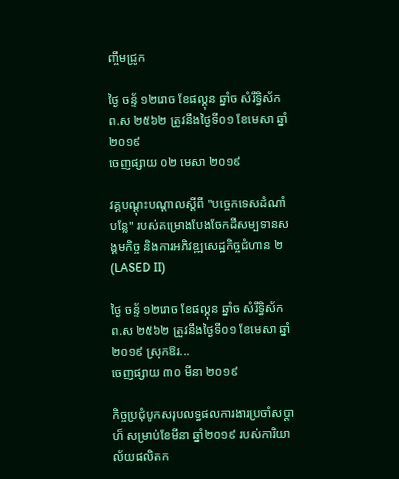ញ្ចឹមជ្រូក

ថ្ងៃ ចន្ទ័ ១២រោច ខែផល្គុន ឆ្នាំច សំរឹទ្ធិស័ក ព.ស ២៥៦២ ត្រូវនឹងថ្ងៃទី០១ ខែមេសា ឆ្នាំ២០១៩
ចេញផ្សាយ ០២ មេសា ២០១៩

វគ្គបណ្តុះបណ្តាលស្តីពី "បច្ចេកទេសដំណាំបន្លែ" របស់គម្រោងបែងចែកដីសម្បទានសង្គមកិច្ច និងការអភិវឌ្ឍសេដ្ឋកិច្ចជំហាន ២ (LASED II)

ថ្ងៃ ចន្ទ័ ១២រោច ខែផល្គុន ឆ្នាំច សំរឹទ្ធិស័ក ព.ស ២៥៦២ ត្រូវនឹងថ្ងៃទី០១ ខែមេសា ឆ្នាំ២០១៩ ស្រុកឱរ...
ចេញផ្សាយ ៣០ មីនា ២០១៩

កិច្ចប្រជុំបូកសរុបលទ្ធផលការងារប្រចាំសប្តាហ៏ សម្រាប់ខែមីនា ឆ្នាំ២០១៩ របស់ការិយាល័យផលិតក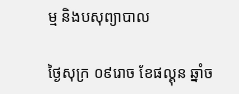ម្ម និងបសុព្យាបាល

ថ្ងៃសុក្រ ០៩រោច ខែផល្គុន ឆ្នាំច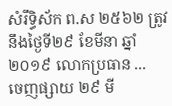សំរឹទ្ធិស័ក ព.ស ២៥៦២ ត្រូវនឹងថ្ងៃទី២៩ ខែមីនា ឆ្នាំ២០១៩ លោកប្រធាន ...
ចេញផ្សាយ ២៩ មី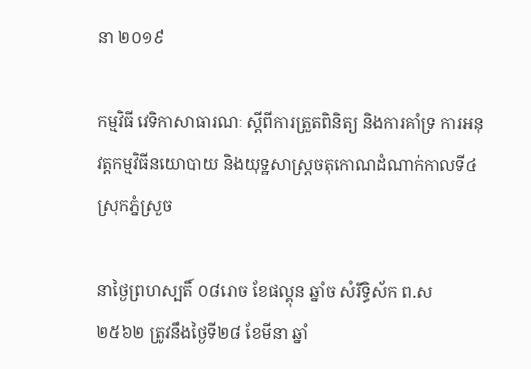នា ២០១៩

កម្មវិធី វេទិកាសាធារណៈ ស្តីពីការត្រួតពិនិត្យ និងការគាំទ្រ ការអនុវត្តកម្មវិធីនយោបាយ និងយុទ្ឋសាស្រ្តចតុកោណដំណាក់កាលទី៤ ស្រុកភ្នំស្រួច

នាថ្ងៃព្រហស្បតិ៍ ០៨រោច ខែផល្គុន ឆ្នាំច សំរឹទ្ធិស័ក ព.ស ២៥៦២ ត្រូវនឹងថ្ងៃទី២៨ ខែមីនា ឆ្នាំ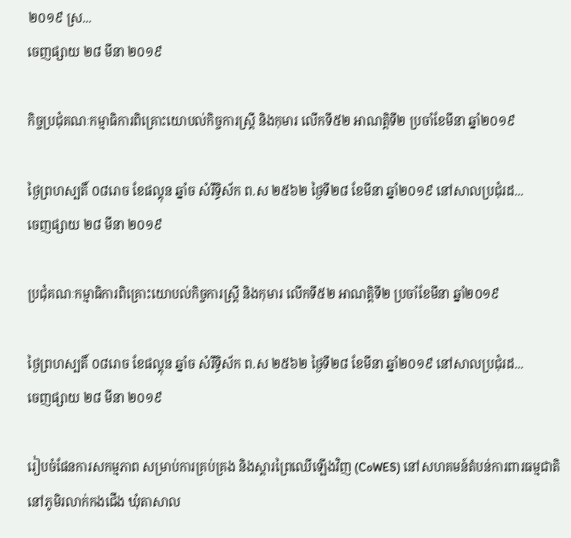២០១៩ ស្រ...
ចេញផ្សាយ ២៨ មីនា ២០១៩

កិច្ចប្រជុំគណៈកម្មាធិការពិគ្រោះយោបល់កិច្ចការស្រី្ដ និងកុមារ លើកទី៥២ អាណត្តិទី២ ប្រចាំខែមីនា ឆ្នាំ២០១៩

ថ្ងៃព្រហស្បតិ៍ ០៨រោច ខែផល្គុន ឆ្នាំច សំរឹទ្ធិស័ក ព.ស ២៥៦២ ថ្ងៃទី២៨ ខែមីនា ឆ្នាំ២០១៩ នៅសាលប្រជុំរដ...
ចេញផ្សាយ ២៨ មីនា ២០១៩

ប្រជុំគណៈកម្មាធិការពិគ្រោះយោបល់កិច្ចការស្រី្ដ និងកុមារ លើកទី៥២ អាណត្តិទី២ ប្រចាំខែមីនា ឆ្នាំ២០១៩

ថ្ងៃព្រហស្បតិ៍ ០៨រោច ខែផល្គុន ឆ្នាំច សំរឹទ្ធិស័ក ព.ស ២៥៦២ ថ្ងៃទី២៨ ខែមីនា ឆ្នាំ២០១៩ នៅសាលប្រជុំរដ...
ចេញផ្សាយ ២៨ មីនា ២០១៩

រៀបចំផែនការសកម្មភាព សម្រាប់ការគ្រប់គ្រង និងស្តារព្រៃឈើឡើងវិញ (CoWES) នៅសហគមន៍តំបន់ការពារធម្មជាតិ នៅភូមិរលាក់កងជើង ឃុំតាសាល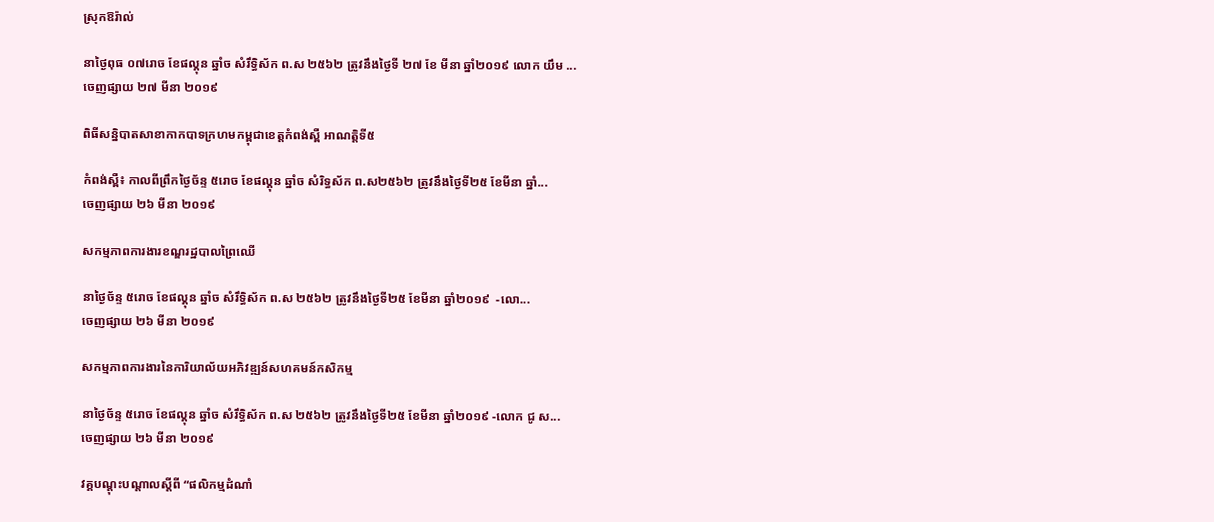ស្រុកឱរ៉ាល់

នាថ្ងៃពុធ ០៧រោច ខែផល្គុន ឆ្នាំច សំរឹទ្ធិស័ក ព.ស ២៥៦២ ត្រូវនឹងថ្ងៃទី ២៧ ខែ មីនា ឆ្នាំ២០១៩ លោក យឹម ...
ចេញផ្សាយ ២៧ មីនា ២០១៩

ពិធីសន្និបាតសាខាកាកបាទក្រហមកម្ពុជាខេត្តកំពង់ស្ពឺ អាណត្តិទី៥

កំពង់ស្ពឺ៖ កាលពីព្រឹកថ្ងៃច័ន្ទ ៥រោច ខែផល្គុន ឆ្នាំច សំរិទ្ធស័ក ព.ស២៥៦២ ត្រូវនឹងថ្ងៃទី២៥ ខែមីនា ឆ្នាំ...
ចេញផ្សាយ ២៦ មីនា ២០១៩

សកម្មភាពការងារខណ្ឌរដ្ឋបាលព្រៃឈើ

នាថ្ងៃច័ន្ទ ៥រោច ខែផល្គុន ឆ្នាំច សំរឹទ្ធិស័ក ព.ស ២៥៦២ ត្រូវនឹងថ្ងៃទី២៥ ខែមីនា ឆ្នាំ២០១៩  -លោ...
ចេញផ្សាយ ២៦ មីនា ២០១៩

សកម្មភាពការងារនៃការិយាល័យអភិវឌ្ឍន៍សហគមន៍កសិកម្ម

នាថ្ងៃច័ន្ទ ៥រោច ខែផល្គុន ឆ្នាំច សំរឹទ្ធិស័ក ព.ស ២៥៦២ ត្រូវនឹងថ្ងៃទី២៥ ខែមីនា ឆ្នាំ២០១៩ -លោក ជូ ស...
ចេញផ្សាយ ២៦ មីនា ២០១៩

វគ្គបណ្តុះបណ្តាលស្តីពី “ផលិកម្មដំណាំ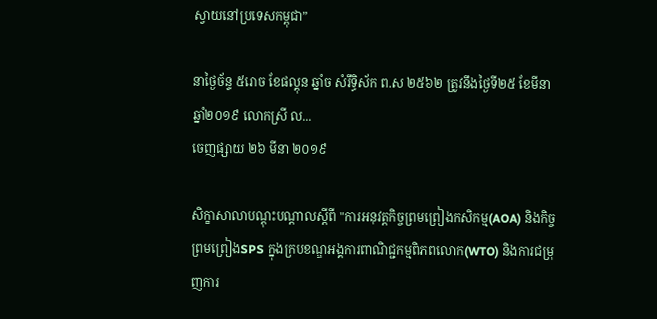ស្វាយនៅប្រទេសកម្ពុជា”

នាថ្ងៃច័ន្ទ ៥រោច ខែផល្គុន ឆ្នាំច សំរឹទ្ធិស័ក ព.ស ២៥៦២ ត្រូវនឹងថ្ងៃទី២៥ ខែមីនា ឆ្នាំ២០១៩ លោកស្រី ល...
ចេញផ្សាយ ២៦ មីនា ២០១៩

សិក្ខាសាលាបណ្តុះបណ្តាលស្តីពី "ការអនុវត្តកិច្ចព្រមព្រៀងកសិកម្ម(AOA) និងកិច្ចព្រមព្រៀងSPS ក្នុងក្របខណ្ឌអង្គការពាណិជ្ជកម្មពិភពលោក(WTO) និងការជម្រុញការ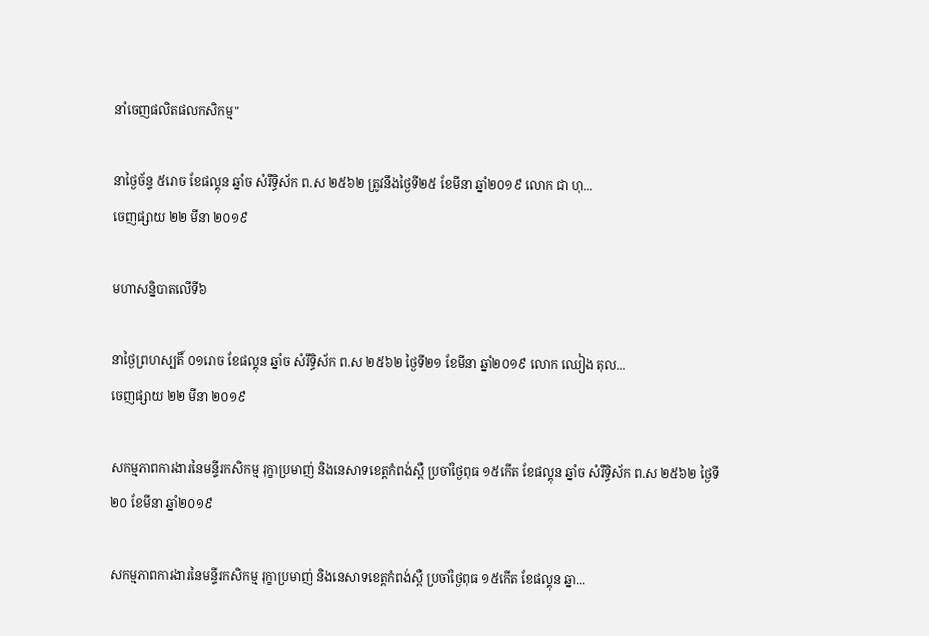នាំចេញផលិតផលកសិកម្ម"

នាថ្ងៃច័ន្ទ ៥រោច ខែផល្គុន ឆ្នាំច សំរឹទ្ធិស័ក ព.ស ២៥៦២ ត្រូវនឹងថ្ងៃទី២៥ ខែមីនា ឆ្នាំ២០១៩ លោក ជា ហុ...
ចេញផ្សាយ ២២ មីនា ២០១៩

មហាសន្និបាតលើទី៦

នាថ្ងៃព្រហស្បតិ៍ ០១រោច ខែផល្គុន ឆ្នាំច សំរឹទ្ធិស័ក ព.ស ២៥៦២ ថ្ងៃទី២១ ខែមីនា ឆ្នាំ២០១៩ លោក ឈៀង តុល...
ចេញផ្សាយ ២២ មីនា ២០១៩

សកម្មភាពការងារនៃមន្ទីរកសិកម្ម រុក្ខាប្រមាញ់ និងនេសាទខេត្តកំពង់ស្ពឺ ប្រចាំថ្ងៃពុធ ១៥កើត ខែផល្គុន ឆ្នាំច សំរឹទ្ធិស័ក ព.ស ២៥៦២ ថ្ងៃទី២០ ខែមីនា ឆ្នាំ២០១៩

សកម្មភាពការងារនៃមន្ទីរកសិកម្ម រុក្ខាប្រមាញ់ និងនេសាទខេត្តកំពង់ស្ពឺ ប្រចាំថ្ងៃពុធ ១៥កើត ខែផល្គុន ឆ្នា...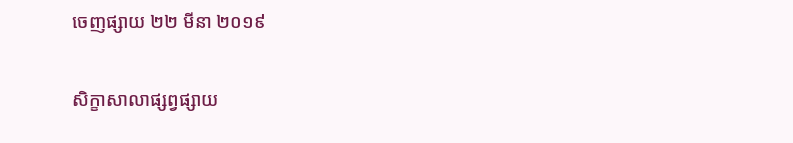ចេញផ្សាយ ២២ មីនា ២០១៩

សិក្ខាសាលាផ្សព្វផ្សាយ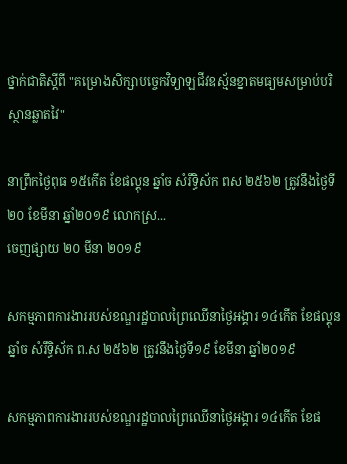ថ្នាក់ជាតិស្តីពី "គម្រោងសិក្សាបច្ចេកវិទ្យាឡជីវឧស្ម័នខ្នាតមធ្យមសម្រាប់បរិស្ថានឆ្លាតវៃ"

នាព្រឹកថ្ងៃពុធ ១៥កើត ខែផល្គុន ឆ្នាំច សំរឹទ្ធិស័ក ពស ២៥៦២ ត្រូវនឹងថ្ងៃទី២០ ខែមីនា ឆ្នាំ២០១៩ លោកស្រ...
ចេញផ្សាយ ២០ មីនា ២០១៩

សកម្មភាពការងាររបស់ខណ្ឌរដ្ឋបាលព្រៃឈើនាថ្ងៃអង្គារ ១៤កើត ខែផល្គុន ឆ្នាំច សំរឹទ្ធិស័ក ព.ស ២៥៦២ ត្រូវនឹងថ្ងៃទី១៩ ខែមីនា ឆ្នាំ២០១៩

សកម្មភាពការងាររបស់ខណ្ឌរដ្ឋបាលព្រៃឈើនាថ្ងៃអង្គារ ១៤កើត ខែផ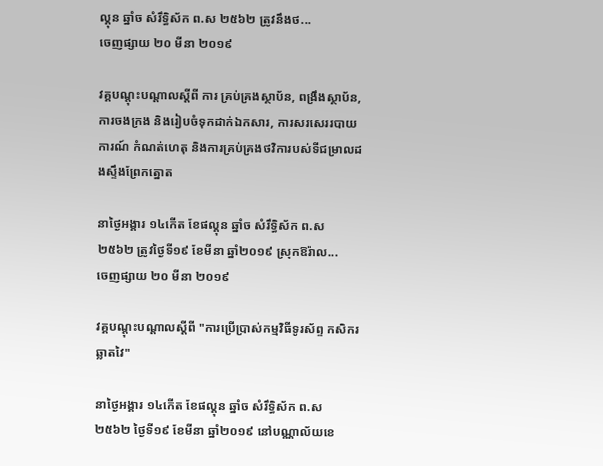ល្គុន ឆ្នាំច សំរឹទ្ធិស័ក ព.ស ២៥៦២ ត្រូវនឹងថ...
ចេញផ្សាយ ២០ មីនា ២០១៩

វគ្គបណ្តុះបណ្តាលស្តីពី ការ គ្រប់គ្រងស្ថាប័ន, ពង្រឹងស្ថាប័ន, ការចងក្រង និងរៀបចំទុកដាក់ឯកសារ, ការសរសេររបាយការណ៍ កំណត់ហេតុ និងការគ្រប់គ្រងថវិការបស់ទីជម្រាលដងស្ទឹងព្រែកត្នោត

នាថ្ងៃអង្គារ ១៤កើត ខែផល្គុន ឆ្នាំច សំរឹទ្ធិស័ក ព.ស ២៥៦២ ត្រូវថ្ងៃទី១៩ ខែមីនា ឆ្នាំ២០១៩ ស្រុកឱរ៉ាល...
ចេញផ្សាយ ២០ មីនា ២០១៩

វគ្គបណ្តុះបណ្តាលស្តីពី "ការប្រើប្រាស់កម្មវិធីទូរស័ព្ទ កសិករឆ្លាតវៃ"

នាថ្ងៃអង្គារ ១៤កើត ខែផល្គុន ឆ្នាំច សំរឹទ្ធិស័ក ព.ស ២៥៦២ ថ្ងៃទី១៩ ខែមីនា ឆ្នាំ២០១៩ នៅបណ្ណាល័យខេ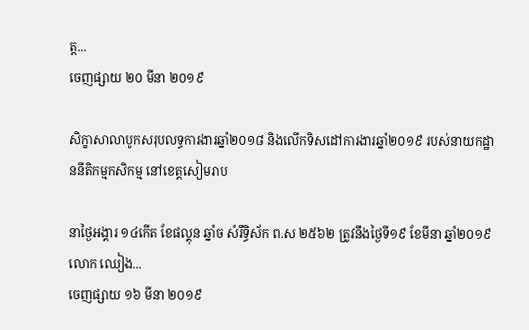ត្ត...
ចេញផ្សាយ ២០ មីនា ២០១៩

សិក្ខាសាលាបូកសរុបលទ្ធការងារឆ្នាំ២០១៨ និងលើកទិសដៅការងារឆ្នាំ២០១៩ របស់នាយកដ្ឋាននីតិកម្មកសិកម្ម នៅខេត្តសៀមរាប

នាថ្ងៃអង្គារ ១៤កើត ខែផល្គុន ឆ្នាំច សំរឹទ្ធិស័ក ព.ស ២៥៦២ ត្រូវនឹងថ្ងៃទី១៩ ខែមីនា ឆ្នាំ២០១៩ លោក ឈៀង...
ចេញផ្សាយ ១៦ មីនា ២០១៩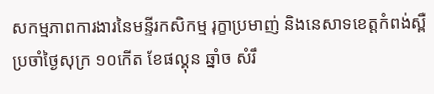សកម្មភាពការងារនៃមន្ទីរកសិកម្ម រុក្ខាប្រមាញ់ និងនេសាទខេត្តកំពង់ស្ពឺ ប្រចាំថ្ងៃសុក្រ ១០កើត ខែផល្គុន ឆ្នាំច សំរឹ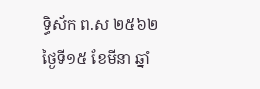ទ្ធិស័ក ព.ស ២៥៦២ ថ្ងៃទី១៥ ខែមីនា ឆ្នាំ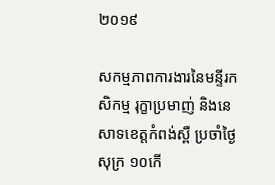២០១៩

សកម្មភាពការងារនៃមន្ទីរកសិកម្ម រុក្ខាប្រមាញ់ និងនេសាទខេត្តកំពង់ស្ពឺ ប្រចាំថ្ងៃសុក្រ ១០កើ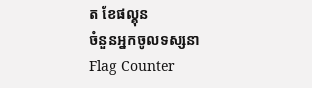ត ខែផល្គុន
ចំនួនអ្នកចូលទស្សនា
Flag Counter